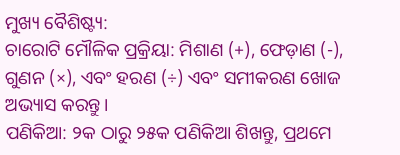ମୁଖ୍ୟ ବୈଶିଷ୍ଟ୍ୟ:
ଚାରୋଟି ମୌଳିକ ପ୍ରକ୍ରିୟା: ମିଶାଣ (+), ଫେଡ଼ାଣ (-), ଗୁଣନ (×), ଏବଂ ହରଣ (÷) ଏବଂ ସମୀକରଣ ଖୋଜ ଅଭ୍ୟାସ କରନ୍ତୁ।
ପଣିକିଆ: ୨କ ଠାରୁ ୨୫କ ପଣିକିଆ ଶିଖନ୍ତୁ, ପ୍ରଥମେ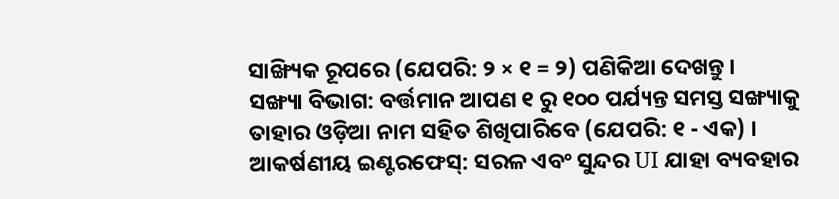ସାଙ୍ଖ୍ୟିକ ରୂପରେ (ଯେପରି: ୨ × ୧ = ୨) ପଣିକିଆ ଦେଖନ୍ତୁ ।
ସଙ୍ଖ୍ୟା ବିଭାଗ: ବର୍ତ୍ତମାନ ଆପଣ ୧ ରୁ ୧୦୦ ପର୍ଯ୍ୟନ୍ତ ସମସ୍ତ ସଙ୍ଖ୍ୟାକୁ ତାହାର ଓଡ଼ିଆ ନାମ ସହିତ ଶିଖିପାରିବେ (ଯେପରି: ୧ - ଏକ) ।
ଆକର୍ଷଣୀୟ ଇଣ୍ଟରଫେସ୍: ସରଳ ଏବଂ ସୁନ୍ଦର UI ଯାହା ବ୍ୟବହାର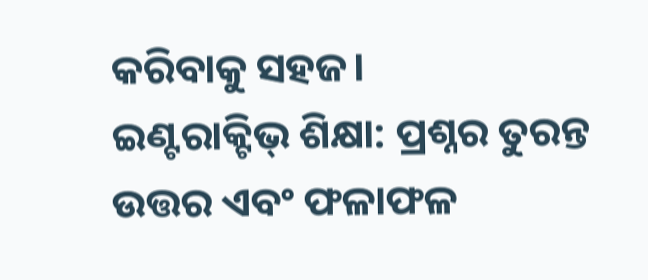କରିବାକୁ ସହଜ।
ଇଣ୍ଟରାକ୍ଟିଭ୍ ଶିକ୍ଷା: ପ୍ରଶ୍ନର ତୁରନ୍ତ ଉତ୍ତର ଏବଂ ଫଳାଫଳ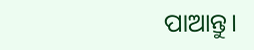ପାଆନ୍ତୁ।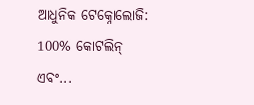ଆଧୁନିକ ଟେକ୍ନୋଲୋଜି: 100% କୋଟଲିନ୍ ଏବଂ...